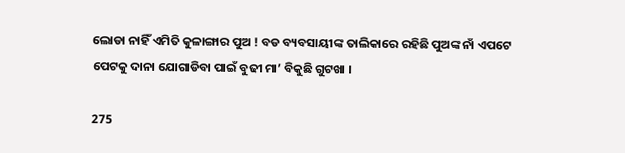ଲୋଡା ନାହିଁ ଏମିତି କୁଳାଙ୍ଗାର ପୁଅ ! ବଡ ବ୍ୟବସାୟୀଙ୍କ ତାଲିକାରେ ରହିଛି ପୁଅଙ୍କ ନାଁ ଏପଟେ ପେଟକୁ ଦାନା ଯୋଗାଡିବା ପାଇଁ ବୁଢୀ ମା’ ବିକୁଛି ଗୁଟଖା ।

275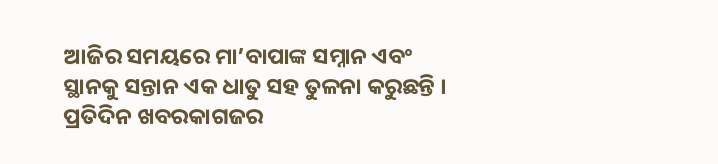ଆଜିର ସମୟରେ ମା’ବାପାଙ୍କ ସମ୍ନାନ ଏବଂ ସ୍ଥାନକୁ ସନ୍ତାନ ଏକ ଧାତୁ ସହ ତୁଳନା କରୁଛନ୍ତି । ପ୍ରତିଦିନ ଖବରକାଗଜର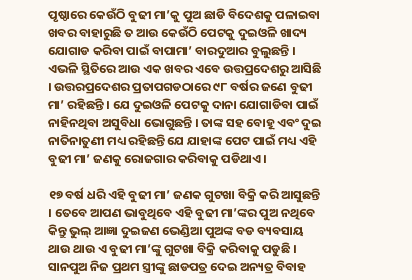ପୃଷ୍ଠାରେ କେଉଁଠି ବୁଢୀ ମା’କୁ ପୁଅ ଛାଡି ବିଦେଶକୁ ପଳାଇବା ଖବର ବାହାରୁଛି ତ ଆଉ କେଉଁଠି ପେଟକୁ ଦୁଇଓଳି ଖାଦ୍ୟ ଯୋଗାଡ କରିବା ପାଇଁ ବାପାମା’ ବାରଦୁଆର ବୁଲୁଛନ୍ତି । ଏଭଳି ସ୍ଥିତିରେ ଆଉ ଏକ ଖବର ଏବେ ଉତ୍ତପ୍ରଦେଶରୁ ଆସିଛି । ଉତ୍ତରପ୍ରଦେଶର ପ୍ରତାପଗଡଠାରେ ୯୮ ବର୍ଷର ଜଣେ ବୁଢୀ ମା’ ରହିଛନ୍ତି । ଯେ ଦୁଇଓଳି ପେଟକୁ ଦାନା ଯୋଗାଡିବା ପାଇଁ ନାହିନଥିବା ଅସୁବିଧା ଭୋଗୁଛନ୍ତି । ତାଙ୍କ ସହ ବୋହୂ ଏବଂ ଦୁଇ ନାତିନାତୁଣୀ ମଧ୍ୟ ରହିଛନ୍ତି ଯେ ଯାହାଙ୍କ ପେଟ ପାଇଁ ମଧ୍ୟ ଏହି ବୁଢୀ ମା’ ଜଣକୁ ରୋଜଗାର କରିବାକୁ ପଡିଥାଏ ।

୧୭ ବର୍ଷ ଧରି ଏହି ବୁଢୀ ମା’ ଜଣକ ଗୁଟଖା ବିକ୍ରି କରି ଆସୁଛନ୍ତି । ତେବେ ଆପଣ ଭାବୁଥିବେ ଏହି ବୁଢୀ ମା’ଙ୍କର ପୁଅ ନଥିବେ କିନ୍ତୁ ଭୁଲ୍ ଆଜ୍ଞା ଦୁଇଜଣ ଭେଣ୍ଡିଆ ପୁଅଙ୍କ ବଡ ବ୍ୟବସାୟ ଥାଉ ଥାଉ ଏ ବୁଢୀ ମା’ଙ୍କୁ ଗୁଟଖା ବିକ୍ରି କରିବାକୁ ପଡୁଛି । ସାନପୁଅ ନିଜ ପ୍ରଥମ ସ୍ତ୍ରୀଙ୍କୁ ଛାଡପତ୍ର ଦେଇ ଅନ୍ୟତ୍ର ବିବାହ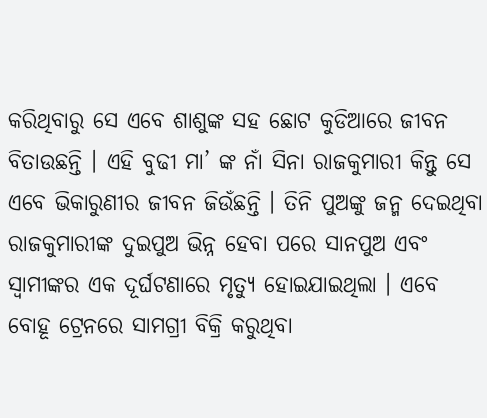କରିଥିବାରୁ ସେ ଏବେ ଶାଶୁଙ୍କ ସହ ଛୋଟ କୁଡିଆରେ ଜୀବନ ବିତାଉଛନ୍ତି । ଏହି ବୁଢୀ ମା’ ଙ୍କ ନାଁ ସିନା ରାଜକୁମାରୀ କିନ୍ତୁ ସେ ଏବେ ଭିକାରୁଣୀର ଜୀବନ ଜିଉଁଛନ୍ତି । ତିନି ପୁଅଙ୍କୁ ଜନ୍ମ ଦେଇଥିବା ରାଜକୁମାରୀଙ୍କ ଦୁଇପୁଅ ଭିନ୍ନ ହେବା ପରେ ସାନପୁଅ ଏବଂ ସ୍ୱାମୀଙ୍କର ଏକ ଦୂର୍ଘଟଣାରେ ମୃତ୍ୟୁ ହୋଇଯାଇଥିଲା । ଏବେ ବୋହୂ ଟ୍ରେନରେ ସାମଗ୍ରୀ ବିକ୍ରି କରୁଥିବା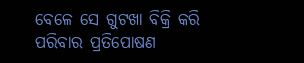ବେଳେ ସେ ଗୁଟଖା ବିକ୍ରି କରି ପରିବାର ପ୍ରତିପୋଷଣ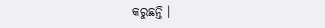କରୁଛନ୍ତି ।